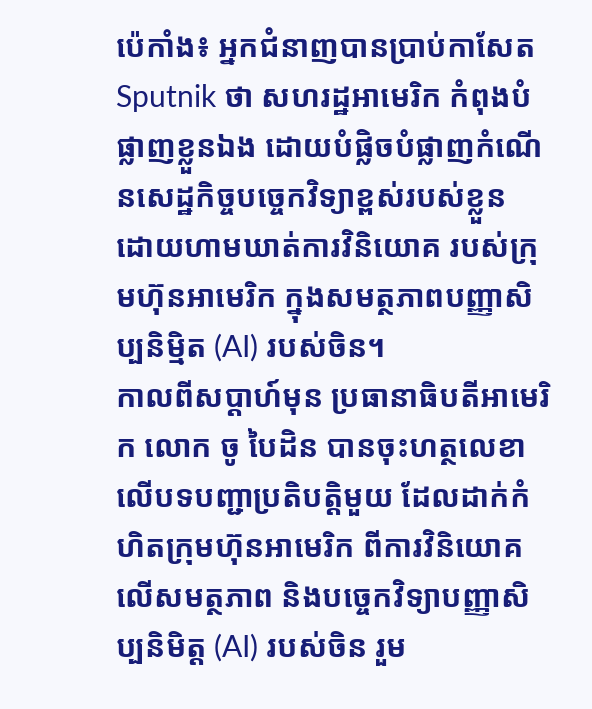ប៉េកាំង៖ អ្នកជំនាញបានប្រាប់កាសែត Sputnik ថា សហរដ្ឋអាមេរិក កំពុងបំផ្លាញខ្លួនឯង ដោយបំផ្លិចបំផ្លាញកំណើនសេដ្ឋកិច្ចបច្ចេកវិទ្យាខ្ពស់របស់ខ្លួន ដោយហាមឃាត់ការវិនិយោគ របស់ក្រុមហ៊ុនអាមេរិក ក្នុងសមត្ថភាពបញ្ញាសិប្បនិម្មិត (AI) របស់ចិន។
កាលពីសប្តាហ៍មុន ប្រធានាធិបតីអាមេរិក លោក ចូ បៃដិន បានចុះហត្ថលេខាលើបទបញ្ជាប្រតិបត្តិមួយ ដែលដាក់កំហិតក្រុមហ៊ុនអាមេរិក ពីការវិនិយោគលើសមត្ថភាព និងបច្ចេកវិទ្យាបញ្ញាសិប្បនិមិត្ត (AI) របស់ចិន រួម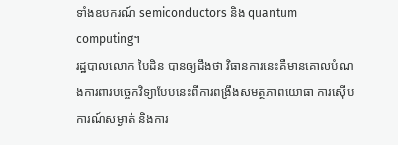ទាំងឧបករណ៍ semiconductors និង quantum computing។
រដ្ឋបាលលោក បៃដិន បានឲ្យដឹងថា វិធានការនេះគឺមានគោលបំណងការពារបច្ចេកវិទ្យាបែបនេះពីការពង្រឹងសមត្ថភាពយោធា ការស៊ើបការណ៍សម្ងាត់ និងការ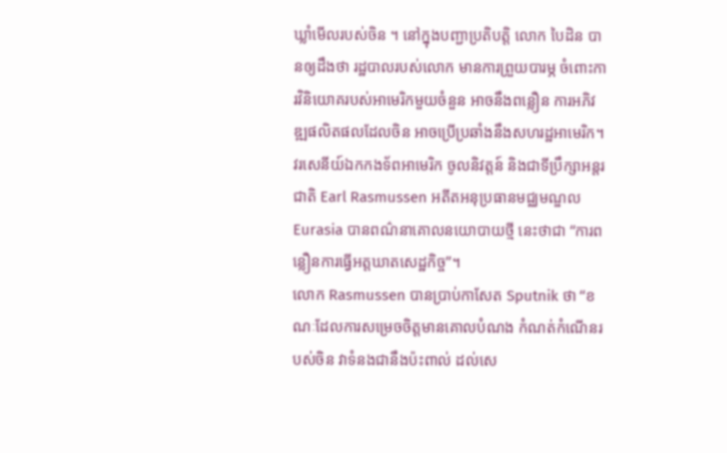ឃ្លាំមើលរបស់ចិន ។ នៅក្នុងបញ្ជាប្រតិបត្តិ លោក បៃដិន បានឲ្យដឹងថា រដ្ឋបាលរបស់លោក មានការព្រួយបារម្ភ ចំពោះការវិនិយោគរបស់អាមេរិកមួយចំនួន អាចនឹងពន្លឿន ការអភិវឌ្ឍផលិតផលដែលចិន អាចប្រើប្រឆាំងនឹងសហរដ្ឋអាមេរិក។
វរសេនីយ៍ឯកកងទ័ពអាមេរិក ចូលនិវត្តន៍ និងជាទីប្រឹក្សាអន្តរជាតិ Earl Rasmussen អតីតអនុប្រធានមជ្ឈមណ្ឌល Eurasia បានពណ៌នាគោលនយោបាយថ្មី នេះថាជា “ការពន្លឿនការធ្វើអត្តឃាតសេដ្ឋកិច្ច”។
លោក Rasmussen បានប្រាប់កាសែត Sputnik ថា “ខណៈដែលការសម្រេចចិត្តមានគោលបំណង កំណត់កំណើនរបស់ចិន វាទំនងជានឹងប៉ះពាល់ ដល់សេ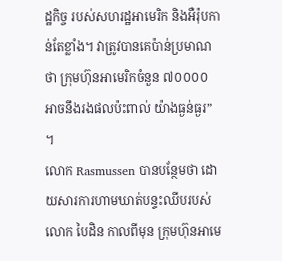ដ្ឋកិច្ច របស់សហរដ្ឋអាមេរិក និងអឺរ៉ុបកាន់តែខ្លាំង។ វាត្រូវបានគេប៉ាន់ប្រមាណថា ក្រុមហ៊ុនអាមេរិកចំនួន ៧០០០០ អាចនឹងរងផលប៉ះពាល់ យ៉ាងធ្ងន់ធ្ងរ” ។
លោក Rasmussen បានបន្ថែមថា ដោយសារការហាមឃាត់បន្ទះឈីបរបស់លោក បៃដិន កាលពីមុន ក្រុមហ៊ុនអាមេ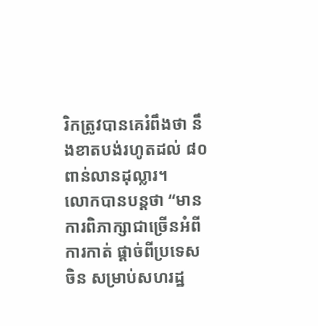រិកត្រូវបានគេរំពឹងថា នឹងខាតបង់រហូតដល់ ៨០ពាន់លានដុល្លារ។
លោកបានបន្ដថា “មានការពិភាក្សាជាច្រើនអំពីការកាត់ ផ្តាច់ពីប្រទេសចិន សម្រាប់សហរដ្ឋ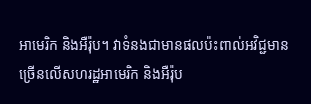អាមេរិក និងអឺរ៉ុប។ វាទំនងជាមានផលប៉ះពាល់អវិជ្ជមាន ច្រើនលើសហរដ្ឋអាមេរិក និងអឺរ៉ុប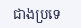ជាងប្រទេ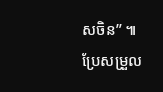សចិន” ៕
ប្រែសម្រួល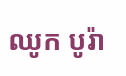ឈូក បូរ៉ា